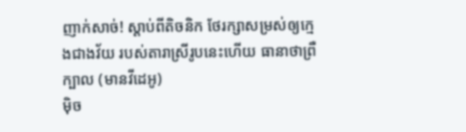ញាក់សាច់! ស្តាប់ពីតិចនិក ថែរក្សាសម្រស់ឲ្យក្មេងជាងវ័យ របស់តារាស្រីរូបនេះហើយ ធានាថាព្រឺក្បាល (មានវីដេអូ)
ម៉ិច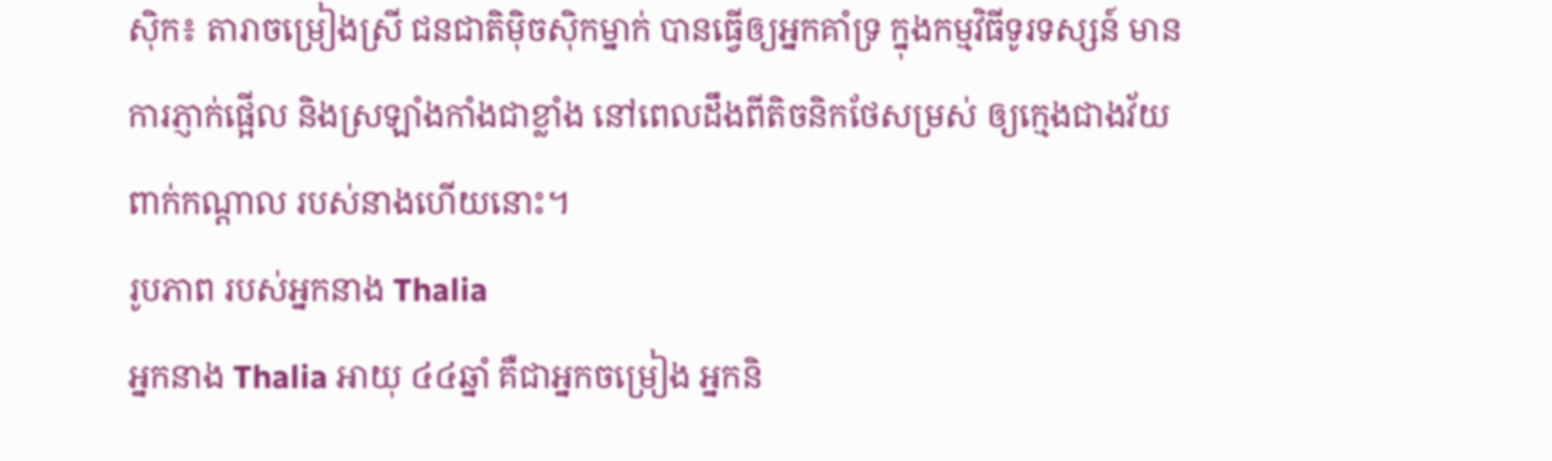ស៊ិក៖ តារាចម្រៀងស្រី ជនជាតិម៉ិចស៊ិកម្នាក់ បានធ្វើឲ្យអ្នកគាំទ្រ ក្នុងកម្មវិធីទូរទស្សន៍ មានការភ្ញាក់ផ្អើល និងស្រឡាំងកាំងជាខ្លាំង នៅពេលដឹងពីតិចនិកថែសម្រស់ ឲ្យក្មេងជាងវ័យពាក់កណ្តាល របស់នាងហើយនោះ។
រូបភាព របស់អ្នកនាង Thalia
អ្នកនាង Thalia អាយុ ៤៤ឆ្នាំ គឺជាអ្នកចម្រៀង អ្នកនិ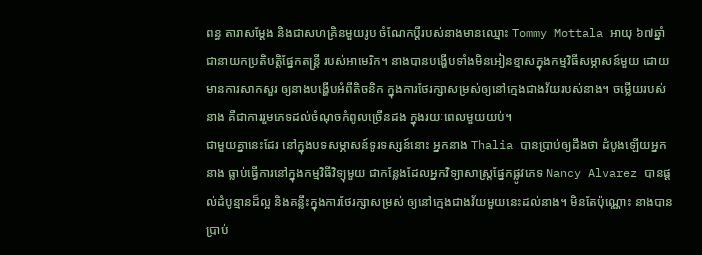ពន្ធ តារាសម្តែង និងជាសហគ្រិនមួយរូប ចំណែកប្តីរបស់នាងមានឈ្មោះ Tommy Mottala អាយុ ៦៧ឆ្នាំ ជានាយកប្រតិបត្តិផ្នែកតន្ត្រី របស់អាមេរិក។ នាងបានបង្ហើបទាំងមិនអៀនខ្មាសក្នុងកម្មវិធីសម្ភាសន៍មួយ ដោយមានការសាកសួរ ឲ្យនាងបង្ហើបអំពីតិចនិក ក្នុងការថែរក្សាសម្រស់ឲ្យនៅក្មេងជាងវ័យរបស់នាង។ ចម្លើយរបស់នាង គឺជាការរួមភេទដល់ចំណុចកំពូលច្រើនដង ក្នុងរយៈពេលមួយយប់។
ជាមួយគ្នានេះដែរ នៅក្នុងបទសម្ភាសន៍ទូរទស្សន៍នោះ អ្នកនាង Thalia បានប្រាប់ឲ្យដឹងថា ដំបូងឡើយអ្នកនាង ធ្លាប់ធ្វើការនៅក្នុងកម្មវិធីវិទ្យុមួយ ជាកន្លែងដែលអ្នកវិទ្យាសាស្ត្រផ្នែកផ្លូវភេទ Nancy Alvarez បានផ្តល់ដំបូន្មានដ៏ល្អ និងគន្លឹះក្នុងការថែរក្សាសម្រស់ ឲ្យនៅក្មេងជាងវ័យមួយនេះដល់នាង។ មិនតែប៉ុណ្ណោះ នាងបានប្រាប់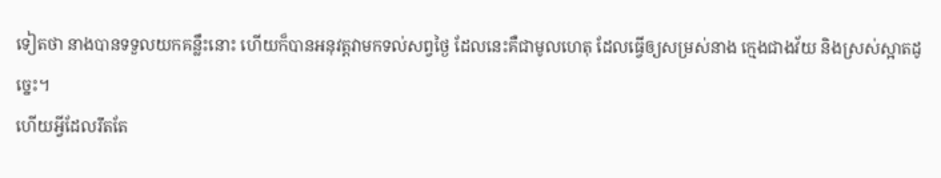ទៀតថា នាងបានទទួលយកគន្លឹះនោះ ហើយក៏បានអនុវត្តវាមកទល់សព្វថ្ងៃ ដែលនេះគឺជាមូលហេតុ ដែលធ្វើឲ្យសម្រស់នាង ក្មេងជាងវ័យ និងស្រស់ស្អាតដូច្នេះ។
ហើយអ្វីដែលរឹតតែ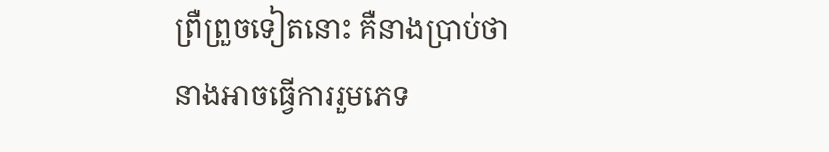ព្រឺព្រួចទៀតនោះ គឺនាងប្រាប់ថា នាងអាចធ្វើការរួមភេទ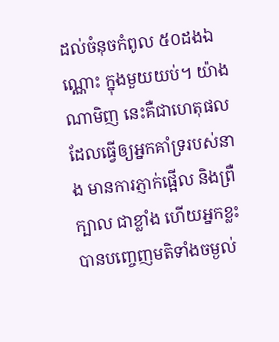ដល់ចំនុចកំពូល ៥០ដងឯណ្ណោះ ក្នុងមួយយប់។ យ៉ាងណាមិញ នេះគឺជាហេតុផល ដែលធ្វើឲ្យអ្នកគាំទ្ររបស់នាង មានការភ្ញាក់ផ្អើល និងព្រឺក្បាល ជាខ្លាំង ហើយអ្នកខ្លះបានបញ្ចេញមតិទាំងចម្ងល់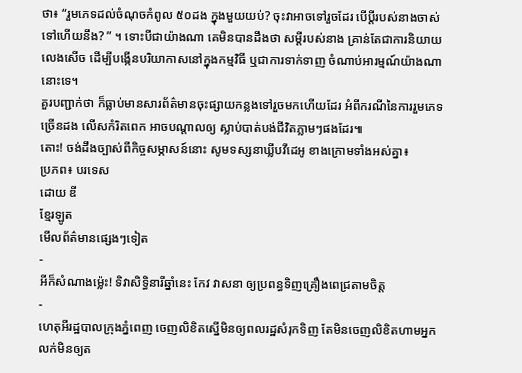ថា៖ “រួមភេទដល់ចំណុចកំពូល ៥០ដង ក្នុងមួយយប់? ចុះវាអាចទៅរួចដែរ បើប្តីរបស់នាងចាស់ទៅហើយនឹង? ” ។ ទោះបីជាយ៉ាងណា គេមិនបានដឹងថា សម្តីរបស់នាង គ្រាន់តែជាការនិយាយលេងសើច ដើម្បីបង្កើនបរិយាកាសនៅក្នុងកម្មវិធី ឬជាការទាក់ទាញ ចំណាប់អារម្មណ៍យ៉ាងណានោះទេ។
គួរបញ្ជាក់ថា ក៏ធ្លាប់មានសារព័ត៌មានចុះផ្សាយកន្លងទៅរួចមកហើយដែរ អំពីករណីនៃការរួមភេទច្រើនដង លើសកំរិតពេក អាចបណ្តាលឲ្យ ស្លាប់បាត់បង់ជីវិតភ្លាមៗផងដែរ៕
តោះ! ចង់ដឹងច្បាស់ពីកិច្ចសម្ភាសន៍នោះ សូមទស្សនាឃ្លីបវីដេអូ ខាងក្រោមទាំងអស់គ្នា៖
ប្រភព៖ បរទេស
ដោយ ឌី
ខ្មែរឡូត
មើលព័ត៌មានផ្សេងៗទៀត
-
អីក៏សំណាងម្ល៉េះ! ទិវាសិទ្ធិនារីឆ្នាំនេះ កែវ វាសនា ឲ្យប្រពន្ធទិញគ្រឿងពេជ្រតាមចិត្ត
-
ហេតុអីរដ្ឋបាលក្រុងភ្នំពេញ ចេញលិខិតស្នើមិនឲ្យពលរដ្ឋសំរុកទិញ តែមិនចេញលិខិតហាមអ្នកលក់មិនឲ្យត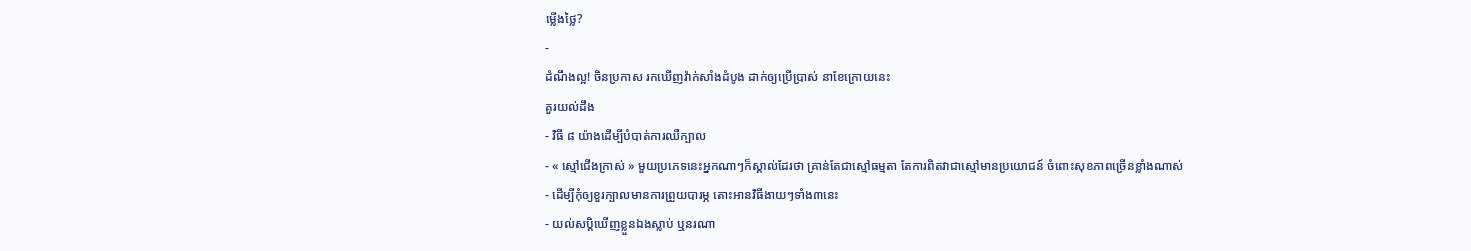ម្លើងថ្លៃ?
-
ដំណឹងល្អ! ចិនប្រកាស រកឃើញវ៉ាក់សាំងដំបូង ដាក់ឲ្យប្រើប្រាស់ នាខែក្រោយនេះ
គួរយល់ដឹង
- វិធី ៨ យ៉ាងដើម្បីបំបាត់ការឈឺក្បាល
- « ស្មៅជើងក្រាស់ » មួយប្រភេទនេះអ្នកណាៗក៏ស្គាល់ដែរថា គ្រាន់តែជាស្មៅធម្មតា តែការពិតវាជាស្មៅមានប្រយោជន៍ ចំពោះសុខភាពច្រើនខ្លាំងណាស់
- ដើម្បីកុំឲ្យខួរក្បាលមានការព្រួយបារម្ភ តោះអានវិធីងាយៗទាំង៣នេះ
- យល់សប្តិឃើញខ្លួនឯងស្លាប់ ឬនរណា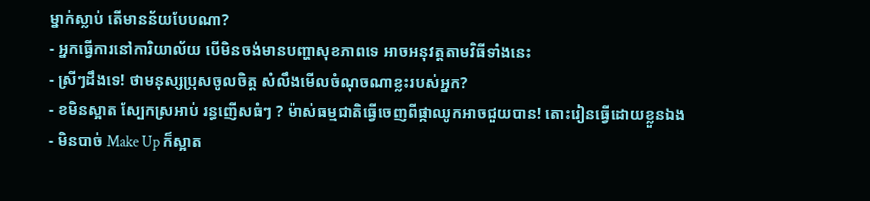ម្នាក់ស្លាប់ តើមានន័យបែបណា?
- អ្នកធ្វើការនៅការិយាល័យ បើមិនចង់មានបញ្ហាសុខភាពទេ អាចអនុវត្តតាមវិធីទាំងនេះ
- ស្រីៗដឹងទេ! ថាមនុស្សប្រុសចូលចិត្ត សំលឹងមើលចំណុចណាខ្លះរបស់អ្នក?
- ខមិនស្អាត ស្បែកស្រអាប់ រន្ធញើសធំៗ ? ម៉ាស់ធម្មជាតិធ្វើចេញពីផ្កាឈូកអាចជួយបាន! តោះរៀនធ្វើដោយខ្លួនឯង
- មិនបាច់ Make Up ក៏ស្អាត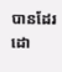បានដែរ ដោ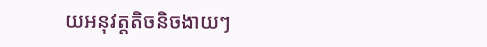យអនុវត្តតិចនិចងាយៗ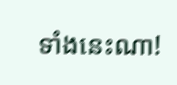ទាំងនេះណា!